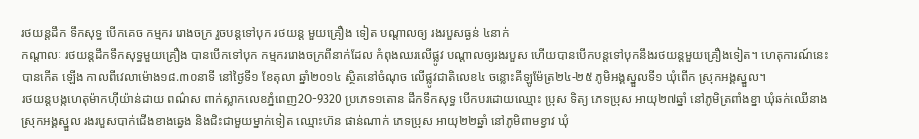រថយន្តដឹក ទឹកសុទ្ធ បើកគេច កម្មករ រោងចក្រ រួចបន្តទៅបុក រថយន្ត មួយគ្រឿង ទៀត បណ្តាលឲ្យ រងរបួសធ្ងន់ ៤នាក់
កណ្តាលៈ រថយន្តដឹកទឹកសុទ្ធមួយគ្រឿង បានបើកទៅបុក កម្មកររោងចក្រពីនាក់ដែល កំពុងឈរលើផ្លូវ បណ្តាលឲ្យរងរបួស ហើយបានបើកបន្តទៅបុកនឹងរថយន្តមួយគ្រឿងទៀត។ ហេតុការណ៍នេះបានកើត ឡើង កាលពីវេលាម៉ោង១៨.៣០នាទី នៅថ្ងៃទី១ ខែតុលា ឆ្នាំ២០១៤ ស្ថិតនៅចំណុច លើផ្លូវជាតិលេខ៤ ចន្លោះគីឡូម៉ែត្រ២៤-២៥ ភូមិអង្គស្នួលទី១ ឃុំពើក ស្រុកអង្គស្នួល។
រថយន្តបង្កហេតុម៉ាកហ៊ីយ៉ាន់ដាយ ពណ៌ស ពាក់ស្លាកលេខភ្នំពេញ2O-9320 ប្រភេទ១តោន ដឹកទឹកសុទ្ធ បើកបរដោយឈ្មោះ ប្រុស ទិត្យ ភេទប្រុស អាយុ២៧ឆ្នាំ នៅភូមិត្រពាំងខ្នា ឃុំឆក់ឈើនាង ស្រុកអង្គស្នួល រងរបួសបាក់ជើងខាងឆ្វេង និងជិះជាមួយម្នាក់ទៀត ឈ្មោះហ៊ន ផាន់ណាក់ ភេទប្រុស អាយុ២២ឆ្នាំ នៅភូមិពាមខ្វាវ ឃុំ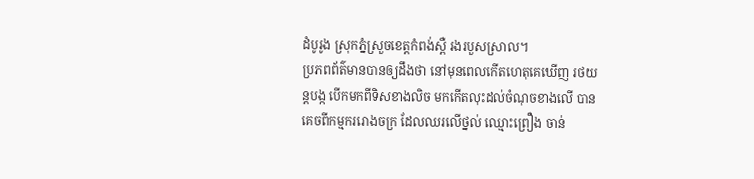ដំបូរូង ស្រុកភ្នំស្រួចខេត្តកំពង់ស្ពឺ រងរបួសស្រាល។
ប្រភពព័ត៌មានបានឲ្យដឹងថា នៅមុនពេលកើតហេតុគេឃើញ រថយន្តបង្ក បើកមកពីទិសខាងលិច មកកើតលុះដល់ចំណុចខាងលើ បានគេចពីកម្មកររោងចក្រ ដែលឈរលើថ្នល់ ឈ្មោះព្រឿង ចាន់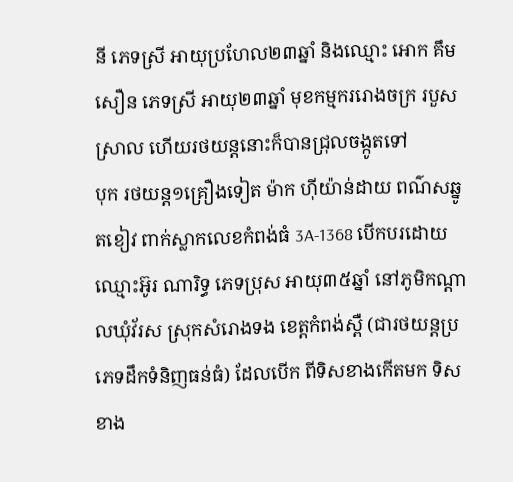នី ភេទស្រី អាយុប្រហែល២៣ឆ្នាំ និងឈ្មោះ អោក គឹមសឿន ភេទស្រី អាយុ២៣ឆ្នាំ មុខកម្មកររោងចក្រ របួសស្រាល ហើយរថយន្តនោះក៏បានជ្រុលចង្កូតទៅ
បុក រថយន្ត១គ្រឿងទៀត ម៉ាក ហ៊ីយ៉ាន់ដាយ ពណ៌សឆ្នូតខៀវ ពាក់ស្លាកលេខកំពង់ធំ 3A-1368 បើកបរដោយឈ្មោះអ៊ូរ ណារិទ្ធ ភេទប្រុស អាយុ៣៥ឆ្នាំ នៅភូមិកណ្ដាលឃុំវ័រស ស្រុកសំរោងទង ខេត្តកំពង់ស្ពឺ (ជារថយន្តប្រភេទដឹកទំនិញធន់ធំ) ដែលបើក ពីទិសខាងកើតមក ទិសខាង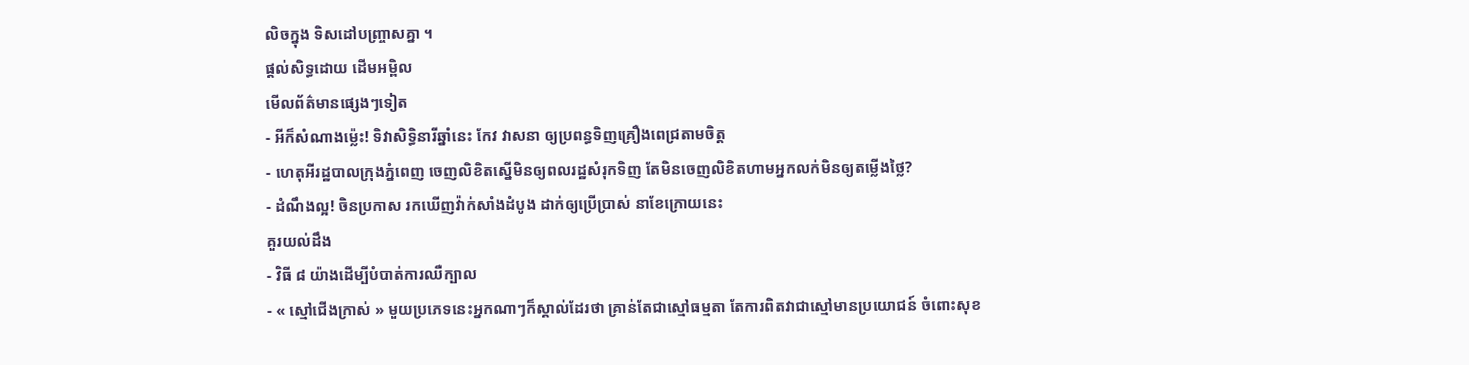លិចក្នុង ទិសដៅបញ្ច្រាសគ្នា ។
ផ្តល់សិទ្ធដោយ ដើមអម្ពិល
មើលព័ត៌មានផ្សេងៗទៀត
- អីក៏សំណាងម្ល៉េះ! ទិវាសិទ្ធិនារីឆ្នាំនេះ កែវ វាសនា ឲ្យប្រពន្ធទិញគ្រឿងពេជ្រតាមចិត្ត
- ហេតុអីរដ្ឋបាលក្រុងភ្នំពេញ ចេញលិខិតស្នើមិនឲ្យពលរដ្ឋសំរុកទិញ តែមិនចេញលិខិតហាមអ្នកលក់មិនឲ្យតម្លើងថ្លៃ?
- ដំណឹងល្អ! ចិនប្រកាស រកឃើញវ៉ាក់សាំងដំបូង ដាក់ឲ្យប្រើប្រាស់ នាខែក្រោយនេះ
គួរយល់ដឹង
- វិធី ៨ យ៉ាងដើម្បីបំបាត់ការឈឺក្បាល
- « ស្មៅជើងក្រាស់ » មួយប្រភេទនេះអ្នកណាៗក៏ស្គាល់ដែរថា គ្រាន់តែជាស្មៅធម្មតា តែការពិតវាជាស្មៅមានប្រយោជន៍ ចំពោះសុខ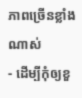ភាពច្រើនខ្លាំងណាស់
- ដើម្បីកុំឲ្យខួ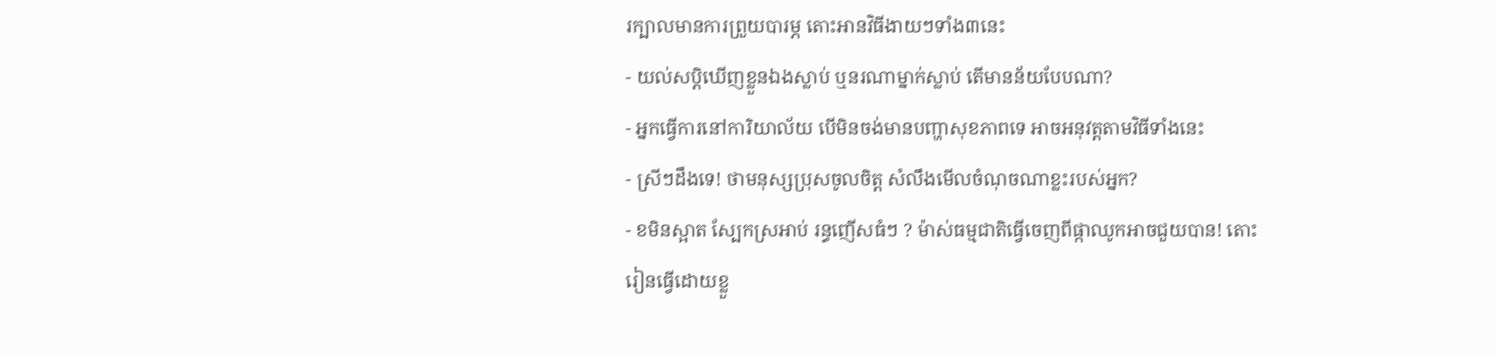រក្បាលមានការព្រួយបារម្ភ តោះអានវិធីងាយៗទាំង៣នេះ
- យល់សប្តិឃើញខ្លួនឯងស្លាប់ ឬនរណាម្នាក់ស្លាប់ តើមានន័យបែបណា?
- អ្នកធ្វើការនៅការិយាល័យ បើមិនចង់មានបញ្ហាសុខភាពទេ អាចអនុវត្តតាមវិធីទាំងនេះ
- ស្រីៗដឹងទេ! ថាមនុស្សប្រុសចូលចិត្ត សំលឹងមើលចំណុចណាខ្លះរបស់អ្នក?
- ខមិនស្អាត ស្បែកស្រអាប់ រន្ធញើសធំៗ ? ម៉ាស់ធម្មជាតិធ្វើចេញពីផ្កាឈូកអាចជួយបាន! តោះរៀនធ្វើដោយខ្លួ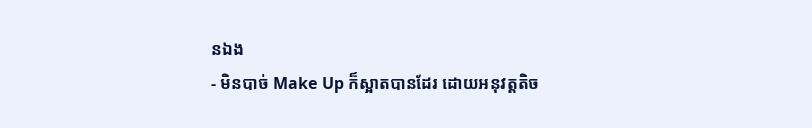នឯង
- មិនបាច់ Make Up ក៏ស្អាតបានដែរ ដោយអនុវត្តតិច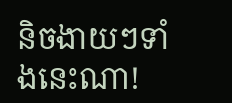និចងាយៗទាំងនេះណា!